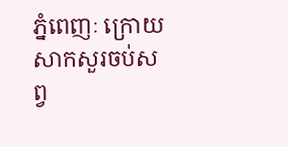ភ្នំពេញៈ ក្រោយសាកសួរចប់សព្វ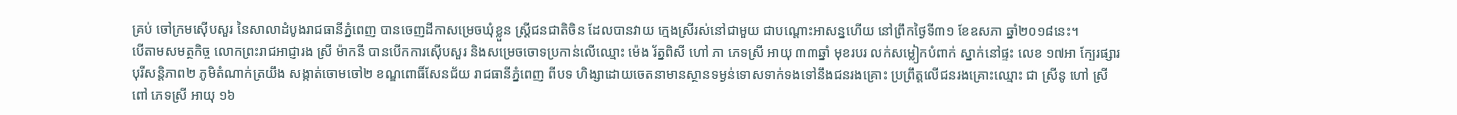គ្រប់ ចៅក្រមស៊ើបសួរ នៃសាលាដំបូងរាជធានីភ្នំពេញ បានចេញដីកាសម្រេចឃុំខ្លួន ស្ត្រីជនជាតិចិន ដែលបានវាយ ក្មេងស្រីរស់នៅជាមួយ ជាបណ្តោះអាសន្នហើយ នៅព្រឹកថ្ងៃទី៣១ ខែឧសភា ឆ្នាំ២០១៨នេះ។
បើតាមសមត្ថកិច្ច លោកព្រះរាជអាជ្ញារង ស្រី ម៉ាកនី បានបើកការស៊ើបសួរ និងសម្រេចចោទប្រកាន់លើឈ្មោះ ម៉េង រ័ត្នពិសី ហៅ ភា ភេទស្រី អាយុ ៣៣ឆ្នាំ មុខរបរ លក់សម្លៀកបំពាក់ ស្នាក់នៅផ្ទះ លេខ ១៧អា ក្បែរផ្សារបុរីសន្តិភាព២ ភូមិតំណាក់ត្រយឹង សង្កាត់ចោមចៅ២ ខណ្ឌពោធិ៍សែនជ័យ រាជធានីភ្នំពេញ ពីបទ ហិង្សាដោយចេតនាមានស្ថានទម្ងន់ទោសទាក់ទងទៅនឹងជនរងគ្រោះ ប្រព្រឹត្តលើជនរងគ្រោះឈ្មោះ ជា ស្រីនូ ហៅ ស្រី ពៅ ភេទស្រី អាយុ ១៦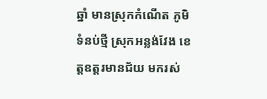ឆ្នាំ មានស្រុកកំណើត ភូមិទំនប់ថ្មី ស្រុកអន្លង់វែង ខេត្តឧត្តរមានជ័យ មករស់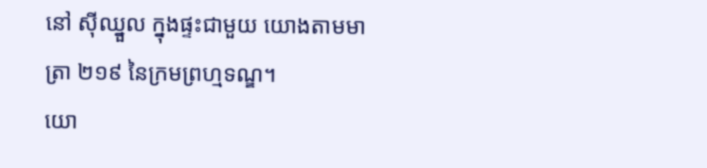នៅ ស៊ីឈ្នួល ក្នុងផ្ទះជាមួយ យោងតាមមាត្រា ២១៩ នៃក្រមព្រហ្មទណ្ឌ។
យោ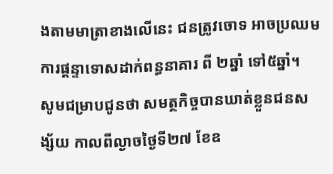ងតាមមាត្រាខាងលើនេះ ជនត្រូវចោទ អាចប្រឈមការផ្តន្ទាទោសដាក់ពន្ធនាគារ ពី ២ឆ្នាំ ទៅ៥ឆ្នាំ។
សូមជម្រាបជូនថា សមត្ថកិច្ចបានឃាត់ខ្លួនជនសង្ស័យ កាលពីល្ងាចថ្ងៃទី២៧ ខែឧ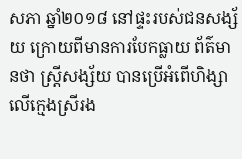សភា ឆ្នាំ២០១៨ នៅផ្ទះរបស់ជនសង្ស័យ ក្រោយពីមានការបែកធ្លាយ ព័ត៌មានថា ស្ត្រីសង្ស័យ បានប្រើអំពើហិង្សាលើក្មេងស្រីរង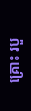គ្រោះ របួ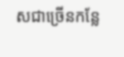សជាច្រើនកន្លែ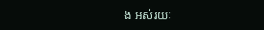ង អស់រយៈ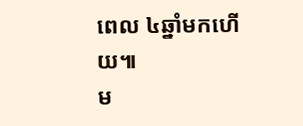ពេល ៤ឆ្នាំមកហើយ៕
ម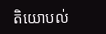តិយោបល់